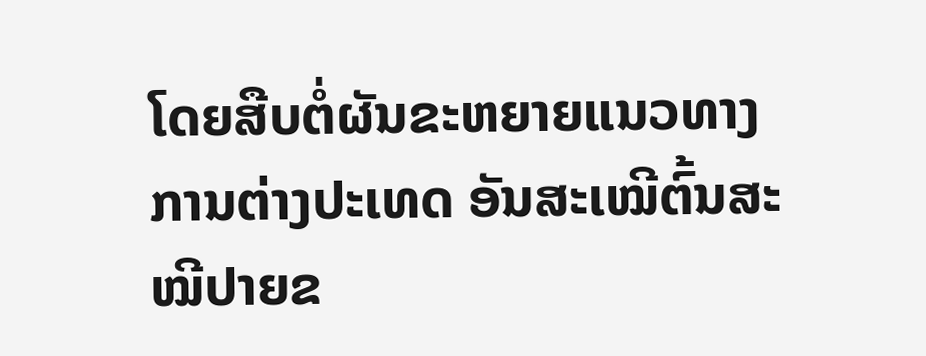ໂດຍສືບຕໍ່ຜັນຂະຫຍາຍແນວທາງການຕ່າງປະເທດ ອັນສະເໝີຕົ້ນສະໝີປາຍຂ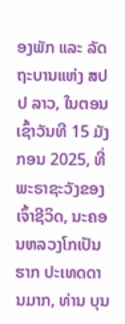ອງພັກ ແລະ ລັດຖະບານແຫ່ງ ສປປ ລາວ, ໃນຕອນເຊົ້າວັນທີ 15 ມັງກອນ 2025, ທີ່ພະຣາຊະວັງຂອງເຈົ້າຊີວິດ, ນະຄອນຫລວງໂກເປັນຮາກ ປະເທດດານມາກ, ທ່ານ ບຸນ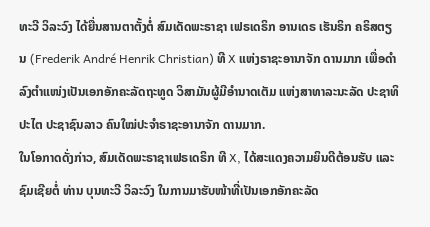ທະວີ ວິລະວົງ ໄດ້ຍື່ນສານຕາຕັ້ງຕໍ່ ສົມເດັດພະຣາຊາ ເຟຣເດຣິກ ອານເດຣ ເຮັນຣິກ ຄຣິສຕຽນ (Frederik André Henrik Christian) ທີ X ແຫ່ງຣາຊະອານາຈັກ ດານມາກ ເພື່ອດຳລົງຕຳແໜ່ງເປັນເອກອັກຄະລັດຖະທູດ ວິສາມັນຜູ້ມີອຳນາດເຕັມ ແຫ່ງສາທາລະນະລັດ ປະຊາທິປະໄຕ ປະຊາຊົນລາວ ຄົນໃໝ່ປະຈຳຣາຊະອານາຈັກ ດານມາກ.
ໃນໂອກາດດັ່ງກ່າວ, ສົມເດັດພະຣາຊາເຟຣເດຣິກ ທີ X, ໄດ້ສະແດງຄວາມຍິນດີຕ້ອນຮັບ ແລະ ຊົມເຊີຍຕໍ່ ທ່ານ ບຸນທະວີ ວິລະວົງ ໃນການມາຮັບໜ້າທີ່ເປັນເອກອັກຄະລັດ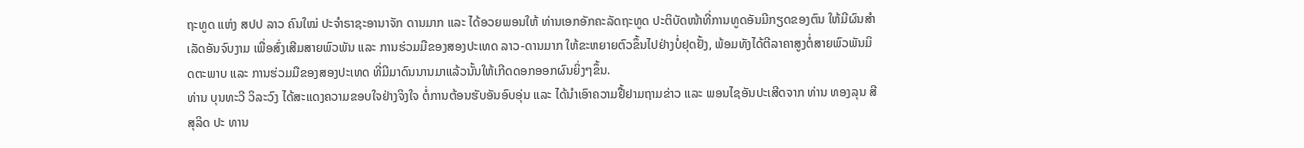ຖະທູດ ແຫ່ງ ສປປ ລາວ ຄົນໃໝ່ ປະຈຳຣາຊະອານາຈັກ ດານມາກ ແລະ ໄດ້ອວຍພອນໃຫ້ ທ່ານເອກອັກຄະລັດຖະທູດ ປະຕິບັດໜ້າທີ່ການທູດອັນມີກຽດຂອງຕົນ ໃຫ້ມີຜົນສຳເລັດອັນຈົບງາມ ເພື່ອສົ່ງເສີມສາຍພົວພັນ ແລະ ການຮ່ວມມືຂອງສອງປະເທດ ລາວ-ດານມາກ ໃຫ້ຂະຫຍາຍຕົວຂຶ້ນໄປຢ່າງບໍ່ຢຸດຢັ້ງ, ພ້ອມທັງໄດ້ຕີລາຄາສູງຕໍ່ສາຍພົວພັນມິດຕະພາບ ແລະ ການຮ່ວມມືຂອງສອງປະເທດ ທີ່ມີມາດົນນານມາແລ້ວນັ້ນໃຫ້ເກີດດອກອອກຜົນຍິ່ງໆຂຶ້ນ.
ທ່ານ ບຸນທະວີ ວິລະວົງ ໄດ້ສະແດງຄວາມຂອບໃຈຢ່າງຈິງໃຈ ຕໍ່ການຕ້ອນຮັບອັນອົບອຸ່ນ ແລະ ໄດ້ນຳເອົາຄວາມຢື້ຢາມຖາມຂ່າວ ແລະ ພອນໄຊອັນປະເສີດຈາກ ທ່ານ ທອງລຸນ ສີສຸລິດ ປະ ທານ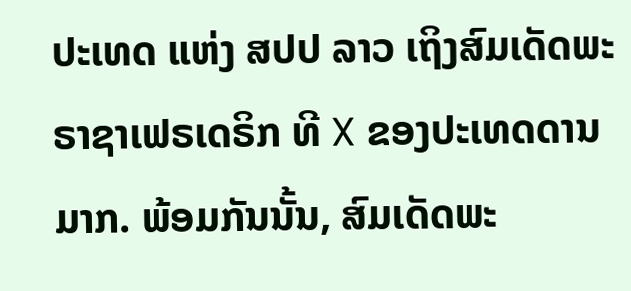ປະເທດ ແຫ່ງ ສປປ ລາວ ເຖິງສົມເດັດພະຣາຊາເຟຣເດຣິກ ທີ X ຂອງປະເທດດານມາກ. ພ້ອມກັນນັ້ນ, ສົມເດັດພະ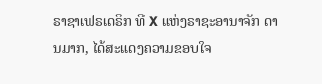ຣາຊາເຟຣເດຣິກ ທີ X ແຫ່ງຣາຊະອານາຈັກ ດານມາກ, ໄດ້ສະແດງຄວາມຂອບໃຈ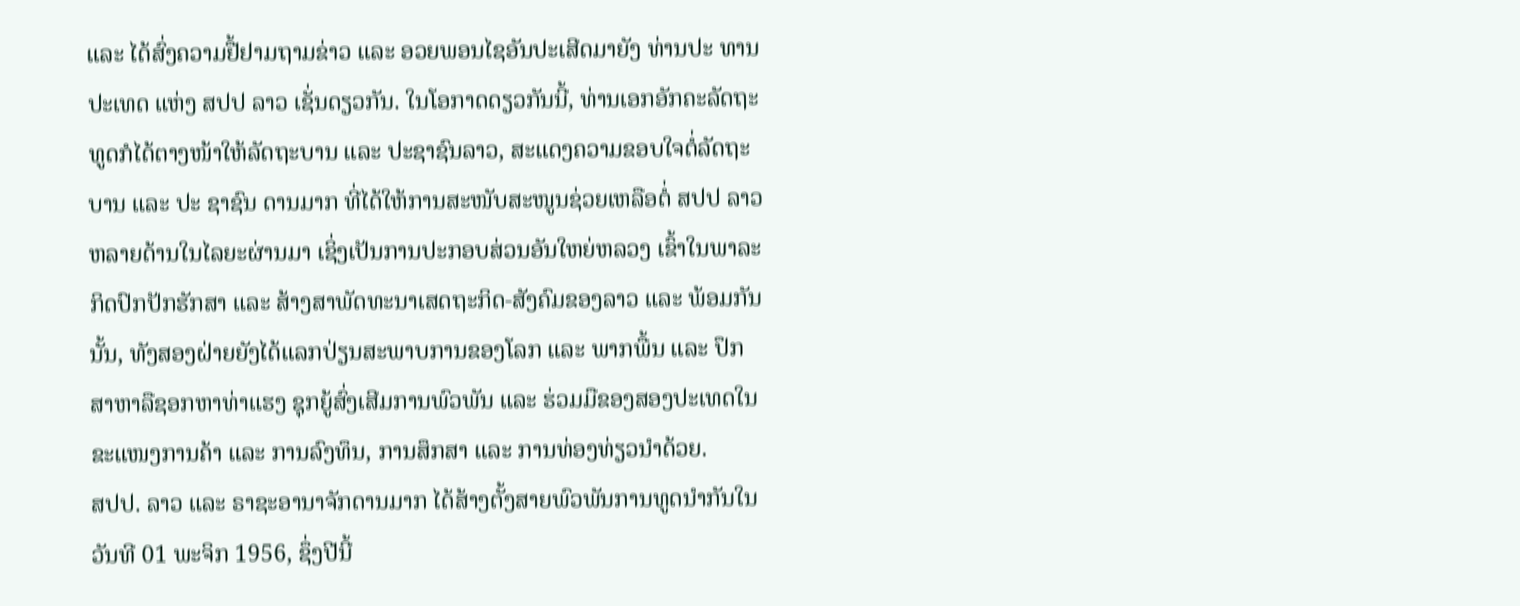ແລະ ໄດ້ສົ່ງຄວາມຢື້ຢາມຖາມຂ່າວ ແລະ ອວຍພອນໄຊອັນປະເສີດມາຍັງ ທ່ານປະ ທານປະເທດ ແຫ່ງ ສປປ ລາວ ເຊັ່ນດຽວກັນ. ໃນໂອກາດດຽວກັນນີ້, ທ່ານເອກອັກຄະລັດຖະທູດກໍໄດ້ຕາງໜ້າໃຫ້ລັດຖະບານ ແລະ ປະຊາຊົນລາວ, ສະແດງຄວາມຂອບໃຈຕໍ່ລັດຖະບານ ແລະ ປະ ຊາຊົນ ດານມາກ ທີ່ໄດ້ໃຫ້ການສະໜັບສະໜູນຊ່ວຍເຫລືອຕໍ່ ສປປ ລາວ ຫລາຍດ້ານໃນໄລຍະຜ່ານມາ ເຊິ່ງເປັນການປະກອບສ່ວນອັນໃຫຍ່ຫລວງ ເຂົ້າໃນພາລະກິດປົກປັກຮັກສາ ແລະ ສ້າງສາພັດທະນາເສດຖະກິດ-ສັງຄົມຂອງລາວ ແລະ ພ້ອມກັນນັ້ນ, ທັງສອງຝ່າຍຍັງໄດ້ແລກປ່ຽນສະພາບການຂອງໂລກ ແລະ ພາກພື້ນ ແລະ ປຶກສາຫາລືຊອກຫາທ່າແຮງ ຊຸກຍູ້ສົ່ງເສີມການພົວພັນ ແລະ ຮ່ວມມືຂອງສອງປະເທດໃນຂະແໜງການຄ້າ ແລະ ການລົງທຶນ, ການສຶກສາ ແລະ ການທ່ອງທ່ຽວນຳດ້ວຍ.
ສປປ. ລາວ ແລະ ຣາຊະອານາຈັກດານມາກ ໄດ້ສ້າງຕັ້ງສາຍພົວພັນການທູດນຳກັນໃນວັນທີ 01 ພະຈິກ 1956, ຊຶ່ງປີນີ້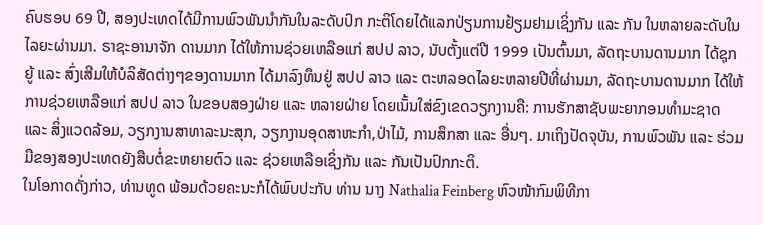ຄົບຮອບ 69 ປີ, ສອງປະເທດໄດ້ມີການພົວພັນນຳກັນໃນລະດັບປົກ ກະຕິໂດຍໄດ້ແລກປ່ຽນການຢ້ຽມຢາມເຊິ່ງກັນ ແລະ ກັນ ໃນຫລາຍລະດັບໃນໄລຍະຜ່ານມາ. ຣາຊະອານາຈັກ ດານມາກ ໄດ້ໃຫ້ການຊ່ວຍເຫລືອແກ່ ສປປ ລາວ, ນັບຕັ້ງແຕ່ປີ 1999 ເປັນຕົ້ນມາ, ລັດຖະບານດານມາກ ໄດ້ຊຸກຍູ້ ແລະ ສົ່ງເສີມໃຫ້ບໍລິສັດຕ່າງໆຂອງດານມາກ ໄດ້ມາລົງທຶນຢູ່ ສປປ ລາວ ແລະ ຕະຫລອດໄລຍະຫລາຍປີທີ່ຜ່ານມາ, ລັດຖະບານດານມາກ ໄດ້ໃຫ້ການຊ່ວຍເຫລືອແກ່ ສປປ ລາວ ໃນຂອບສອງຝ່າຍ ແລະ ຫລາຍຝ່າຍ ໂດຍເນັ້ນໃສ່ຂົງເຂດວຽກງານຄື: ການຮັກສາຊັບພະຍາກອນທຳມະຊາດ ແລະ ສິ່ງແວດລ້ອມ, ວຽກງານສາທາລະນະສຸກ, ວຽກງານອຸດສາຫະກຳ,ປ່າໄມ້, ການສຶກສາ ແລະ ອື່ນໆ. ມາເຖິງປັດຈຸບັນ, ການພົວພັນ ແລະ ຮ່ວມມືຂອງສອງປະເທດຍັງສືບຕໍ່ຂະຫຍາຍຕົວ ແລະ ຊ່ວຍເຫລືອເຊິ່ງກັນ ແລະ ກັນເປັນປົກກະຕິ.
ໃນໂອກາດດັ່ງກ່າວ, ທ່ານທູດ ພ້ອມດ້ວຍຄະນະກໍໄດ້ພົບປະກັບ ທ່ານ ນາງ Nathalia Feinberg ຫົວໜ້າກົມພິທີກາ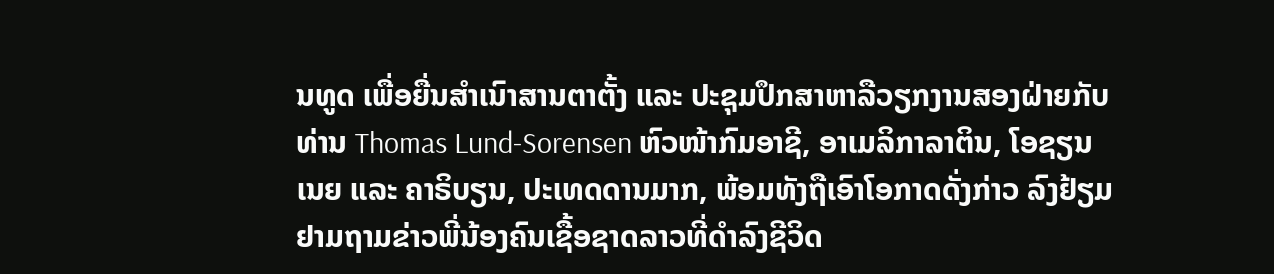ນທູດ ເພື່ອຍື່ນສຳເນົາສານຕາຕັ້ງ ແລະ ປະຊຸມປຶກສາຫາລືວຽກງານສອງຝ່າຍກັບ ທ່ານ Thomas Lund-Sorensen ຫົວໜ້າກົມອາຊີ, ອາເມລິກາລາຕິນ, ໂອຊຽນເນຍ ແລະ ຄາຣິບຽນ, ປະເທດດານມາກ, ພ້ອມທັງຖືເອົາໂອກາດດັ່ງກ່າວ ລົງຢ້ຽມຢາມຖາມຂ່າວພີ່ນ້ອງຄົນເຊື້ອຊາດລາວທີ່ດຳລົງຊີວິດ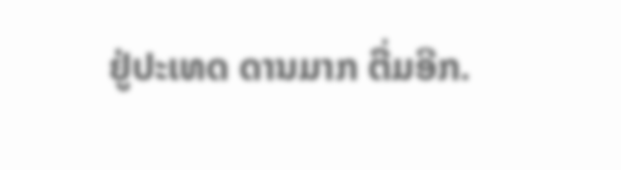ຢູ່ປະເທດ ດານມາກ ຕື່ມອີກ.